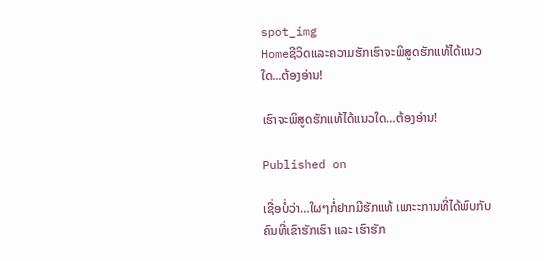spot_img
Homeຊີວິດແລະຄວາມຮັກເຮົາຈະພິສູດຮັກແທ້ໄດ້ແນວໃດ...ຕ້ອງອ່ານ!

ເຮົາຈະພິສູດຮັກແທ້ໄດ້ແນວໃດ…ຕ້ອງອ່ານ!

Published on

ເຊື່ອບໍ່ວ່າ…ໃຜໆກໍ່ຢາກມີຮັກແທ້ ເພາະະການທີ່ໄດ້ພົບກັບຄົນທີ່ເຂົາຮັກເຮົາ ແລະ ເຮົາຮັກ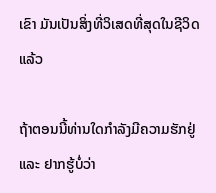ເຂົາ ມັນເປັນສິ່ງທີ່ວິເສດທີ່ສຸດໃນຊີວິດແລ້ວ

ຖ້າຕອນນີ້ທ່ານໃດກຳລັງມີຄວາມຮັກຢູ່ ແລະ ຢາກຮູ້ບໍ່ວ່າ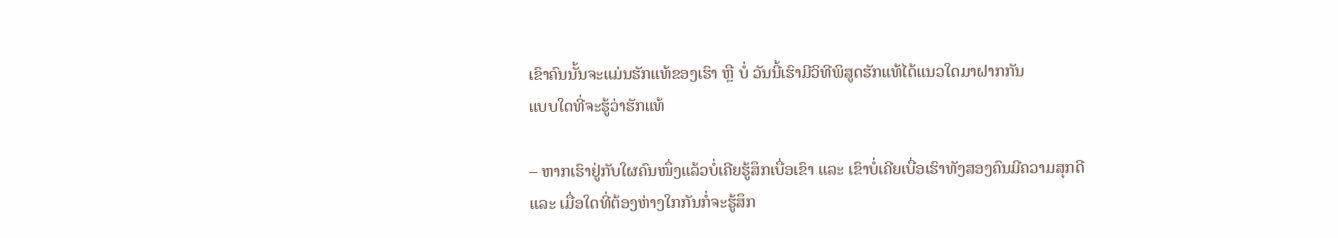ເຂົາຄົນນັ້ນຈະແມ່ນຮັກແທ້ຂອງເຮົາ ຫຼື ບໍ່ ວັນນີ້ເຮົາມີວິທີພິສູດຮັກແທ້ໄດ້ແນວໃດມາຝາກກັນ
ແບບໃດທີ່ຈະຮູ້ວ່າຮັກແທ້

– ຫາກເຮົາຢູ່ກັບໃຜຄົນໜຶ່ງແລ້ວບໍ່ເຄີຍຮູ້ສຶກເບື່ອເຂົາ ແລະ ເຂົາບໍ່ເຄີຍເບື່ອເຮົາທັງສອງຄົນມີຄວາມສຸກດີ ແລະ ເມື່ອໃດທີ່ຕ້ອງຫ່າງໃກກັນກໍ່ຈະຮູ້ສຶກ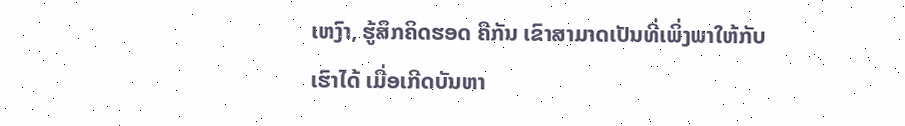ເຫງົາ, ຮູ້ສຶກຄິດຮອດ ຄືກັນ ເຂົາສາມາດເປັນທີ່ເພິ່ງພາໃຫ້ກັບເຮົາໄດ້ ເມື່ອເກີດບັນຫາ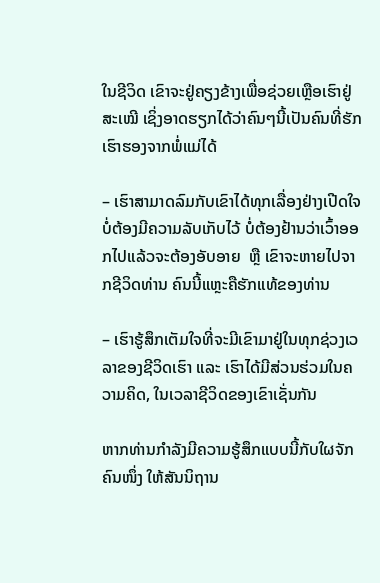ໃນຊີວິດ ເຂົາຈະຢູ່ຄຽງຂ້າງເພື່ອຊ່ວຍເຫຼືອເຮົາຢູ່ສະເໝີ ເຊິ່ງອາດຮຽກໄດ້ວ່າຄົນໆນີ້ເປັນຄົນທີ່ຮັກເຮົາຮອງຈາກພໍ່ແມ່ໄດ້

– ເຮົາສາມາດລົມກັບເຂົາໄດ້ທຸກເລື່ອງຢ່າງເປີດໃຈ ບໍ່ຕ້ອງມີຄວາມລັບເກັບໄວ້ ບໍ່ຕ້ອງຢ້ານວ່າເວົ້າອອກໄປແລ້ວຈະຕ້ອງອັບອາຍ  ຫຼື ເຂົາຈະຫາຍໄປຈາກຊີວິດທ່ານ ຄົນນີ້ແຫຼະຄືຮັກແທ້ຂອງທ່ານ

– ເຮົາຮູ້ສຶກເຕັມໃຈທີ່ຈະມີເຂົາມາຢູ່ໃນທຸກຊ່ວງເວລາຂອງຊີວິດເຮົາ ແລະ ເຮົາໄດ້ມີສ່ວນຮ່ວມໃນຄວາມຄິດ, ໃນເວລາຊີວິດຂອງເຂົາເຊັ່ນກັນ

ຫາກທ່ານກຳລັງມີຄວາມຮູ້ສຶກແບບນີ້ກັບໃຜຈັກຄົນໜຶ່ງ ໃຫ້ສັນນິຖານ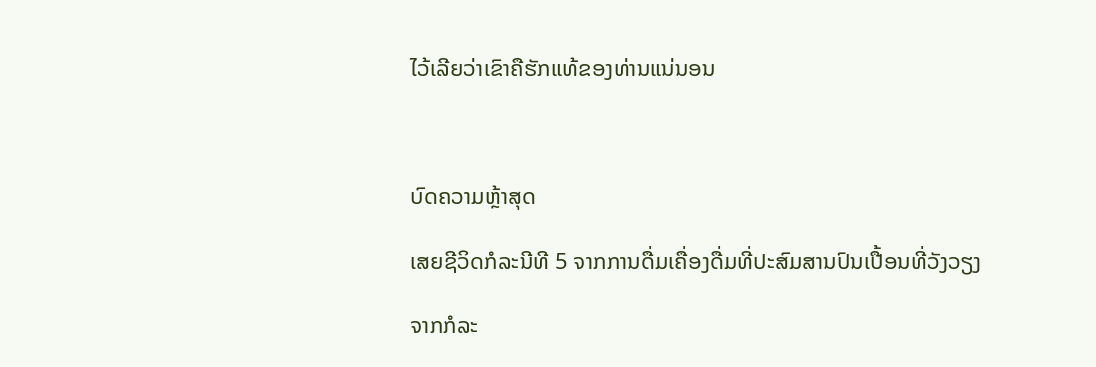ໄວ້ເລີຍວ່າເຂົາຄືຮັກແທ້ຂອງທ່ານແນ່ນອນ



ບົດຄວາມຫຼ້າສຸດ

ເສຍຊີວິດກໍລະນີທີ 5 ຈາກການດື່ມເຄື່ອງດື່ມທີ່ປະສົມສານປົນເປື້ອນທີ່ວັງວຽງ

ຈາກກໍລະ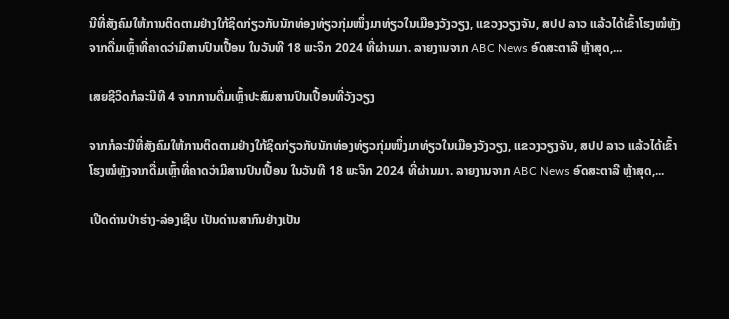ນີທີ່ສັງຄົມໃຫ້ການຕິດຕາມຢ່າງໃກ້ຊິດກ່ຽວກັບນັກທ່ອງທ່ຽວກຸ່ມໜຶ່ງມາທ່ຽວໃນເມືອງວັງວຽງ, ແຂວງວຽງຈັນ, ສປປ ລາວ ແລ້ວໄດ້ເຂົ້າໂຮງໝໍຫຼັງຈາກດື່ມເຫຼົ້າທີ່ຄາດວ່າມີສານປົນເປື້ອນ ໃນວັນທີ 18 ພະຈິກ 2024 ທີ່ຜ່ານມາ. ລາຍງານຈາກ ABC News ອົດສະຕາລີ ຫຼ້າສຸດ,...

ເສຍຊີວິດກໍລະນີທີ 4 ຈາກການດື່ມເຫຼົ້າປະສົມສານປົນເປື້ອນທີ່ວັງວຽງ

ຈາກກໍລະນີທີ່ສັງຄົມໃຫ້ການຕິດຕາມຢ່າງໃກ້ຊິດກ່ຽວກັບນັກທ່ອງທ່ຽວກຸ່ມໜຶ່ງມາທ່ຽວໃນເມືອງວັງວຽງ, ແຂວງວຽງຈັນ, ສປປ ລາວ ແລ້ວໄດ້ເຂົ້າໂຮງໝໍຫຼັງຈາກດື່ມເຫຼົ້າທີ່ຄາດວ່າມີສານປົນເປື້ອນ ໃນວັນທີ 18 ພະຈິກ 2024 ທີ່ຜ່ານມາ. ລາຍງານຈາກ ABC News ອົດສະຕາລີ ຫຼ້າສຸດ,...

ເປີດດ່ານປ່າຮ່າງ-ລ່ອງເຊີບ ເປັນດ່ານສາກົນຢ່າງເປັນ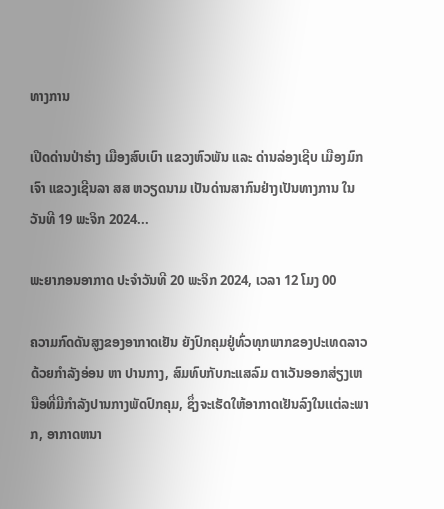ທາງການ

ເປີດດ່ານປ່າຮ່າງ ເມືອງສົບເບົາ ແຂວງຫົວພັນ ແລະ ດ່ານລ່ອງເຊີບ ເມືອງມົກເຈົາ ແຂວງເຊີນລາ ສສ ຫວຽດນາມ ເປັນດ່ານສາກົນຢ່າງເປັນທາງການ ໃນວັນທີ 19 ພະຈິກ 2024...

ພະຍາກອນອາກາດ ປະຈໍາວັນທີ 20 ພະຈິກ 2024, ເວລາ 12 ໂມງ 00

ຄວາມກົດດັນສູງຂອງອາກາດເຢັນ ຍັງປົກຄຸມຢູ່ທົ່ວທຸກພາກຂອງປະເທດລາວດ້ວຍກໍາລັງອ່ອນ ຫາ ປານກາງ, ສົມທົບກັບກະແສລົມ ຕາເວັນອອກສ່ຽງເຫນືອທີ່ມີກໍາລັງປານກາງພັດປົກຄຸມ, ຊຶ່ງຈະເຮັດໃຫ້ອາກາດເຢັນລົງໃນເເຕ່ລະພາກ, ອາກາດຫນາ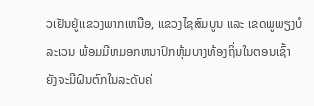ວເຢັນຢູ່ເເຂວງພາກເຫນືອ, ແຂວງໄຊສົມບູນ ແລະ ເຂດພູພຽງບໍລະເວນ ພ້ອມມີຫມອກຫນາປົກຫຸ້ມບາງທ້ອງຖິ່ນໃນຕອນເຊົ້າ ຍັງຈະມີຝົນຕົກໃນລະດັບຄ່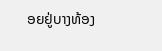ອຍຢູ່ບາງທ້ອງ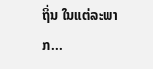ຖິ່ນ ໃນແຕ່ລະພາກ...